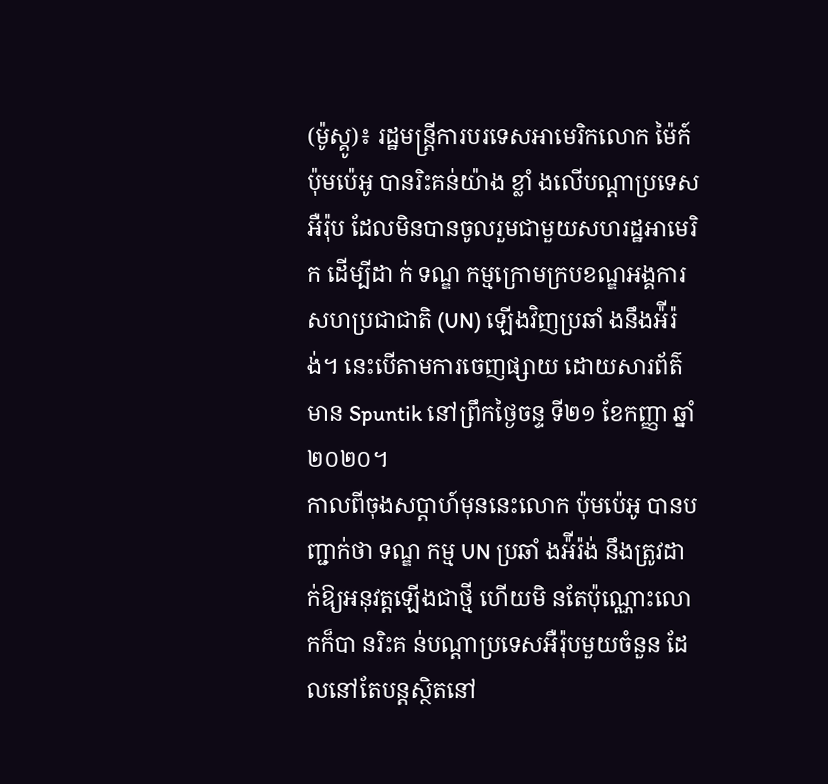(ម៉ូស្គូ)៖ រដ្ឋមន្ត្រីការបរទេសអាមេរិកលោក ម៉ៃក៍ ប៉ុមប៉េអូ បានរិះគន់យ៉ាង ខ្លាំ ងលើបណ្ដាប្រទេសអឺរ៉ុប ដែលមិនបានចូលរួមជាមួយសហរដ្ឋអាមេរិក ដើម្បីដា ក់ ទណ្ឌ កម្មក្រោមក្របខណ្ឌអង្គការសហប្រជាជាតិ (UN) ឡើងវិញប្រឆាំ ងនឹងអ៉ីរ៉ង់។ នេះបើតាមការចេញផ្សាយ ដោយសារព័ត៌មាន Spuntik នៅព្រឹកថ្ងៃចន្ទ ទី២១ ខែកញ្ញា ឆ្នាំ២០២០។
កាលពីចុងសប្ដាហ៍មុននេះលោក ប៉ុមប៉េអូ បានបញ្ជាក់ថា ទណ្ឌ កម្ម UN ប្រឆាំ ងអ៉ីរ៉ង់ នឹងត្រូវដា ក់ឱ្យអនុវត្តឡើងជាថ្មី ហើយមិ នតែប៉ុណ្ណោះលោកក៏បា នរិះគ ន់បណ្ដាប្រទេសអឺរ៉ុបមួយចំនួន ដែលនៅតែបន្តស្ថិតនៅ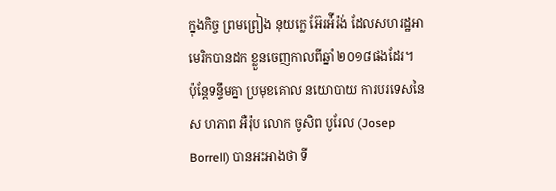ក្នុងកិច្ច ព្រមព្រៀង នុយក្លេ អ៊ែរអ៉ីរ៉ង់ ដែលសហរដ្ឋអាមេរិកបានដក ខ្លួនចេញកាលពីឆ្នាំ ២០១៨ផងដែរ។
ប៉ុន្តែទន្ទឹមគ្នា ប្រមុខគោល នយោបាយ ការបរទេសនៃស ហភាព អឺរ៉ុប លោក ចូសិព បូរែល (Josep Borrell) បានអះអាងថា ទី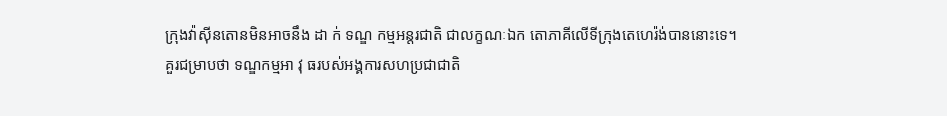ក្រុងវ៉ាស៊ីនតោនមិនអាចនឹង ដា ក់ ទណ្ឌ កម្មអន្តរជាតិ ជាលក្ខណៈឯក តោភាគីលើទីក្រុងតេហេរ៉ង់បាននោះទេ។
គួរជម្រាបថា ទណ្ឌកម្មអា វុ ធរបស់អង្គការសហប្រជាជាតិ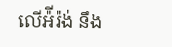លើអ៉ីរ៉ង់ នឹង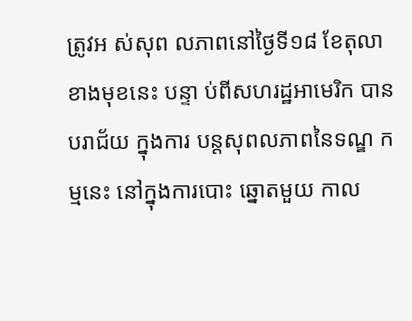ត្រូវអ ស់សុព លភាពនៅថ្ងៃទី១៨ ខែតុលាខាងមុខនេះ បន្ទា ប់ពីសហរដ្ឋអាមេរិក បានបរាជ័យ ក្នុងការ បន្តសុពលភាពនៃទណ្ឌ កម្មនេះ នៅក្នុងការបោះ ឆ្នោតមួយ កាល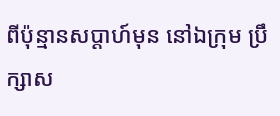ពីប៉ុន្មានសប្ដាហ៍មុន នៅឯក្រុម ប្រឹក្សាស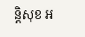ន្តិសុខ អ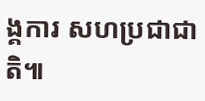ង្គការ សហប្រជាជាតិ៕